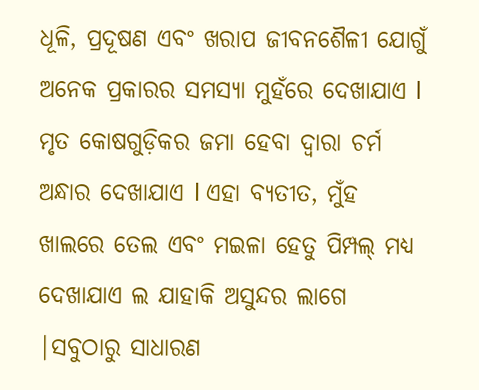ଧୂଳି, ପ୍ରଦୂଷଣ ଏବଂ ଖରାପ ଜୀବନଶୈଳୀ ଯୋଗୁଁ ଅନେକ ପ୍ରକାରର ସମସ୍ୟା ମୁହଁରେ ଦେଖାଯାଏ l ମୃତ କୋଷଗୁଡ଼ିକର ଜମା ହେବା ଦ୍ୱାରା ଚର୍ମ ଅନ୍ଧାର ଦେଖାଯାଏ l ଏହା ବ୍ୟତୀତ, ମୁଁହ ଖାଲରେ ତେଲ ଏବଂ ମଇଳା ହେତୁ ପିମ୍ପଲ୍ ମଧ୍ୟ ଦେଖାଯାଏ ଲ ଯାହାକି ଅସୁନ୍ଦର ଲାଗେ |ସବୁଠାରୁ ସାଧାରଣ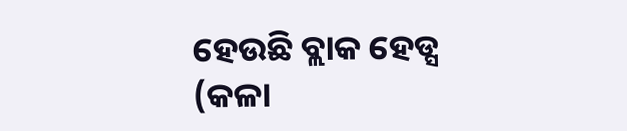ହେଉଛି ବ୍ଲାକ ହେଡ୍ସ (କଳା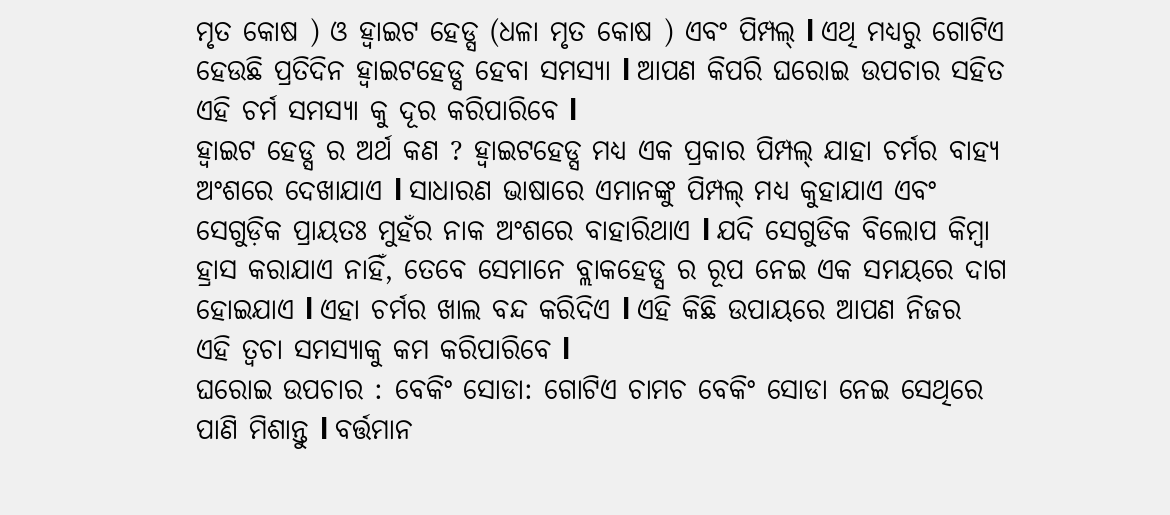ମୃତ କୋଷ ) ଓ ହ୍ୱାଇଟ ହେଡ୍ସ (ଧଳା ମୃତ କୋଷ ) ଏବଂ ପିମ୍ପଲ୍ l ଏଥି ମଧ୍ୟରୁ ଗୋଟିଏ ହେଉଛି ପ୍ରତିଦିନ ହ୍ୱାଇଟହେଡ୍ସ ହେବା ସମସ୍ୟା l ଆପଣ କିପରି ଘରୋଇ ଉପଚାର ସହିତ ଏହି ଚର୍ମ ସମସ୍ୟା କୁ ଦୂର କରିପାରିବେ l
ହ୍ୱାଇଟ ହେଡ୍ସ ର ଅର୍ଥ କଣ ? ହ୍ୱାଇଟହେଡ୍ସ ମଧ୍ୟ ଏକ ପ୍ରକାର ପିମ୍ପଲ୍ ଯାହା ଚର୍ମର ବାହ୍ୟ ଅଂଶରେ ଦେଖାଯାଏ l ସାଧାରଣ ଭାଷାରେ ଏମାନଙ୍କୁ ପିମ୍ପଲ୍ ମଧ୍ୟ କୁହାଯାଏ ଏବଂ ସେଗୁଡ଼ିକ ପ୍ରାୟତଃ ମୁହଁର ନାକ ଅଂଶରେ ବାହାରିଥାଏ l ଯଦି ସେଗୁଡିକ ବିଲୋପ କିମ୍ବା ହ୍ରାସ କରାଯାଏ ନାହିଁ, ତେବେ ସେମାନେ ବ୍ଲାକହେଡ୍ସ ର ରୂପ ନେଇ ଏକ ସମୟରେ ଦାଗ ହୋଇଯାଏ l ଏହା ଚର୍ମର ଖାଲ ବନ୍ଦ କରିଦିଏ l ଏହି କିଛି ଉପାୟରେ ଆପଣ ନିଜର ଏହି ତ୍ୱଚା ସମସ୍ୟାକୁ କମ କରିପାରିବେ l
ଘରୋଇ ଉପଚାର : ବେକିଂ ସୋଡା: ଗୋଟିଏ ଚାମଚ ବେକିଂ ସୋଡା ନେଇ ସେଥିରେ ପାଣି ମିଶାନ୍ତୁ l ବର୍ତ୍ତମାନ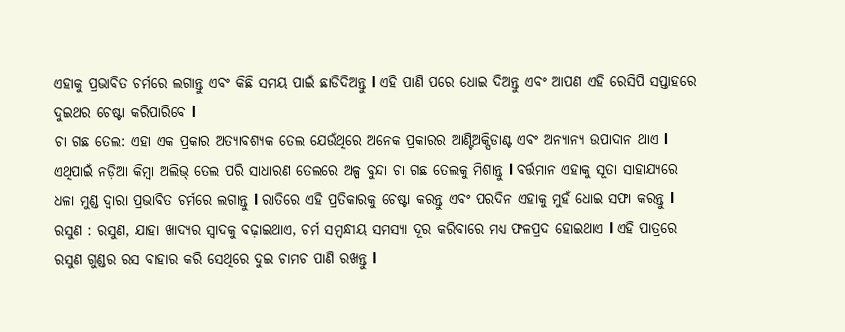ଏହାକୁ ପ୍ରଭାବିତ ଚର୍ମରେ ଲଗାନ୍ତୁ ଏବଂ କିଛି ସମୟ ପାଇଁ ଛାଡିଦିଅନ୍ତୁ l ଏହି ପାଣି ପରେ ଧୋଇ ଦିଅନ୍ତୁ ଏବଂ ଆପଣ ଏହି ରେସିପି ସପ୍ତାହରେ ଦୁଇଥର ଚେଷ୍ଟା କରିପାରିବେ l
ଚା ଗଛ ତେଲ: ଏହା ଏକ ପ୍ରକାର ଅତ୍ୟାବଶ୍ୟକ ତେଲ ଯେଉଁଥିରେ ଅନେକ ପ୍ରକାରର ଆଣ୍ଟିଅକ୍ସିଡାଣ୍ଟ ଏବଂ ଅନ୍ୟାନ୍ୟ ଉପାଦାନ ଥାଏ l ଏଥିପାଇଁ ନଡ଼ିଆ କିମ୍ବା ଅଲିଭ୍ ତେଲ ପରି ସାଧାରଣ ତେଲରେ ଅଳ୍ପ ବୁନ୍ଦା ଚା ଗଛ ତେଲକୁ ମିଶାନ୍ତୁ l ବର୍ତ୍ତମାନ ଏହାକୁ ସୂତା ସାହାଯ୍ୟରେ ଧଳା ମୁଣ୍ଡ ଦ୍ୱାରା ପ୍ରଭାବିତ ଚର୍ମରେ ଲଗାନ୍ତୁ l ରାତିରେ ଏହି ପ୍ରତିକାରକୁ ଚେଷ୍ଟା କରନ୍ତୁ ଏବଂ ପରଦିନ ଏହାକୁ ମୁହଁ ଧୋଇ ସଫା କରନ୍ତୁ l
ରସୁଣ : ରସୁଣ, ଯାହା ଖାଦ୍ୟର ସ୍ୱାଦକୁ ବଢ଼ାଇଥାଏ, ଚର୍ମ ସମ୍ବନ୍ଧୀୟ ସମସ୍ୟା ଦୂର କରିବାରେ ମଧ୍ୟ ଫଳପ୍ରଦ ହୋଇଥାଏ l ଏହି ପାତ୍ରରେ ରସୁଣ ଗୁଣ୍ଡର ରସ ବାହାର କରି ସେଥିରେ ଦୁଇ ଚାମଚ ପାଣି ରଖନ୍ତୁ l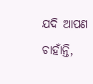ଯଦି ଆପଣ ଚାହାଁନ୍ତି,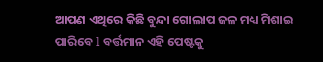ଆପଣ ଏଥିରେ କିଛି ବୁନ୍ଦା ଗୋଲାପ ଜଳ ମଧ୍ୟ ମିଶାଇ ପାରିବେ l ବର୍ତ୍ତମାନ ଏହି ପେଷ୍ଟକୁ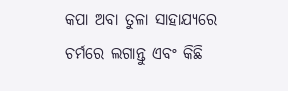କପା ଅବା ତୁଳା ସାହାଯ୍ୟରେ ଚର୍ମରେ ଲଗାନ୍ତୁ ଏବଂ କିଛି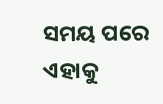ସମୟ ପରେ ଏହାକୁ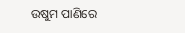ଉଷୁମ ପାଣିରେ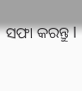ସଫା କରନ୍ତୁ l